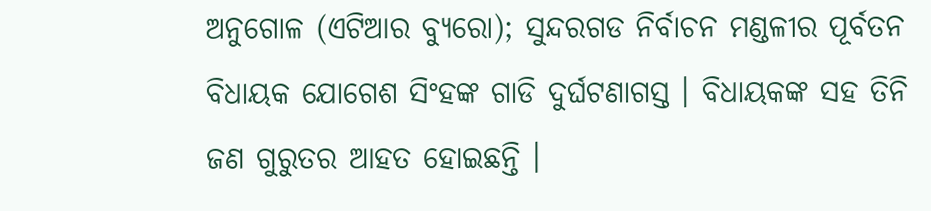ଅନୁଗୋଳ (ଏଟିଆର ବ୍ୟୁରୋ); ସୁନ୍ଦରଗଡ ନିର୍ବାଚନ ମଣ୍ଡଳୀର ପୂର୍ବତନ ବିଧାୟକ ଯୋଗେଶ ସିଂହଙ୍କ ଗାଡି ଦୁର୍ଘଟଣାଗସ୍ତ । ବିଧାୟକଙ୍କ ସହ ତିନି ଜଣ ଗୁରୁତର ଆହତ ହୋଇଛନ୍ତି ।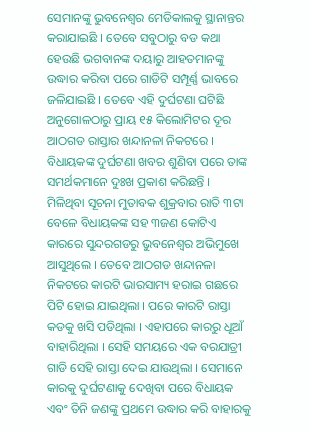ସେମାନଙ୍କୁ ଭୁବନେଶ୍ୱର ମେଡିକାଲକୁ ସ୍ଥାନାନ୍ତର କରାଯାଇଛି । ତେବେ ସବୁଠାରୁ ବଡ କଥା ହେଉଛି ଭଗବାନଙ୍କ ଦୟାରୁ ଆହତମାନଙ୍କୁ ଉଦ୍ଧାର କରିବା ପରେ ଗାଡିଟି ସମ୍ପୂର୍ଣ୍ଣ ଭାବରେ ଜଳିଯାଇଛି । ତେବେ ଏହି ଦୁର୍ଘଟଣା ଘଟିଛି ଅନୁଗୋଳଠାରୁ ପ୍ରାୟ ୧୫ କିଲୋମିଟର ଦୂର ଆଠଗଡ ରାସ୍ତାର ଖନ୍ଦାନଳା ନିକଟରେ । ବିଧାୟକଙ୍କ ଦୁର୍ଘଟଣା ଖବର ଶୁଣିବା ପରେ ତାଙ୍କ ସମର୍ଥକମାନେ ଦୁଃଖ ପ୍ରକାଶ କରିଛନ୍ତି ।
ମିଳିଥିବା ସୂଚନା ମୁତାବକ ଶୁକ୍ରବାର ରାତି ୩ଟା ବେଳେ ବିଧାୟକଙ୍କ ସହ ୩ଜଣ କୋଟିଏ କାରରେ ସୁନ୍ଦରଗଡରୁ ଭୁବନେଶ୍ୱର ଅଭିମୁଖେ ଆସୁଥିଲେ । ତେବେ ଆଠଗଡ ଖନ୍ଦାନଳା ନିକଟରେ କାରଟି ଭାରସାମ୍ୟ ହରାଇ ଗଛରେ ପିଟି ହୋଇ ଯାଇଥିଲା । ପରେ କାରଟି ରାସ୍ତା କଡକୁ ଖସି ପଡିଥିଲା । ଏହାପରେ କାରରୁ ଧୂଆଁ ବାହାରିଥିଲା । ସେହି ସମୟରେ ଏକ ବରଯାତ୍ରୀ ଗାଡି ସେହି ରାସ୍ତା ଦେଇ ଯାଉଥିଲା । ସେମାନେ କାରକୁ ଦୁର୍ଘଟଣାକୁ ଦେଖିବା ପରେ ବିଧାୟକ ଏବଂ ତିନି ଜଣଙ୍କୁ ପ୍ରଥମେ ଉଦ୍ଧାର କରି ବାହାରକୁ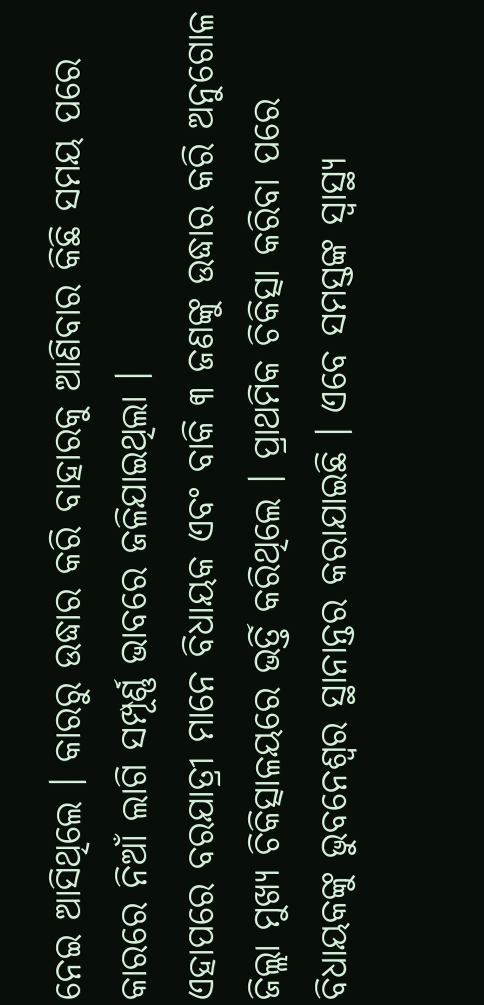ନେଇ ଆସିଥିଲେ । କାରରୁ ଉଦ୍ଧାର କରି ବାହାରକୁ ଆଣିବାର କିଛି ସମୟ ପରେ କାରରେ ନିଆଁ ଲାଗି ସମ୍ପୂର୍ଣ୍ଣ ଭାବରେ ଜଳିଯାଇଥିଲା ।
ଏହାପରେ ବରଯାତ୍ରୀ ମାନେ ବିଧାୟକ ଏବଂ ବାକି ୩ ଜଣଙ୍କୁ ଉଦ୍ଧାର କରି ଅନୁଗୋଳ ଜିଲ୍ଲା ମୁଖ୍ୟ ଚିକିତ୍ସାଳୟରେ ଭର୍ତ୍ତି କରିଥିଲେ । ପ୍ରାଥମିକ ଚିକିତ୍ସା କରିବା ପରେ ବିଧାୟକଙ୍କୁ ଭୁବନେଶ୍ୱର ସ୍ଥାନାନ୍ତର କରାଯାଇଛି । ଏବେ ସମସ୍ତଙ୍କ ସ୍ୱାସ୍ଥ୍ୟ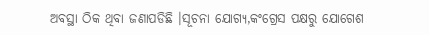ଅବସ୍ଥା ଠିକ ଥିବା ଜଣାପଡିଛି ।ସୂଚନା ଯୋଗ୍ୟ,କଂଗ୍ରେସ ପକ୍ଷରୁ ଯୋଗେଶ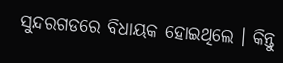ସୁନ୍ଦରଗଡରେ ବିଧାୟକ ହୋଇଥିଲେ । କିନ୍ତୁ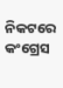ନିକଟରେ କଂଗ୍ରେସ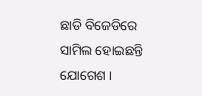ଛାଡି ବିଜେଡିରେ ସାମିଲ ହୋଇଛନ୍ତି ଯୋଗେଶ ।